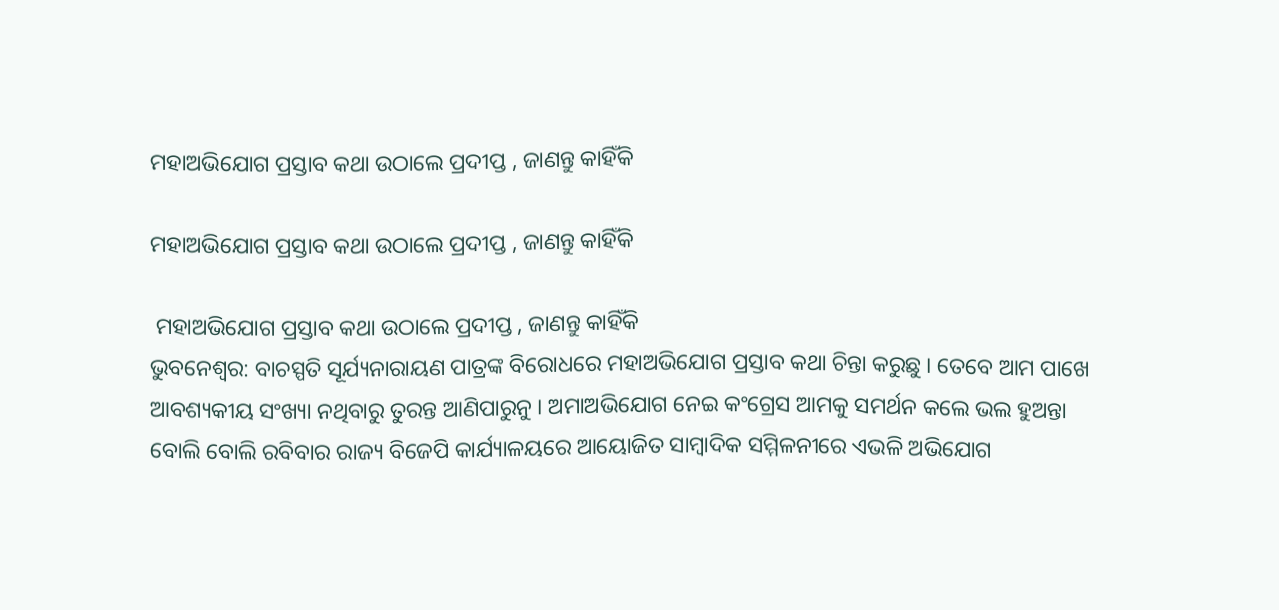ମହାଅଭିଯୋଗ ପ୍ରସ୍ତାବ କଥା ଉଠାଲେ ପ୍ରଦୀପ୍ତ , ଜାଣନ୍ତୁ କାହିଁକି

ମହାଅଭିଯୋଗ ପ୍ରସ୍ତାବ କଥା ଉଠାଲେ ପ୍ରଦୀପ୍ତ , ଜାଣନ୍ତୁ କାହିଁକି

 ମହାଅଭିଯୋଗ ପ୍ରସ୍ତାବ କଥା ଉଠାଲେ ପ୍ରଦୀପ୍ତ , ଜାଣନ୍ତୁ କାହିଁକି
ଭୁବନେଶ୍ୱର: ବାଚସ୍ପତି ସୂର୍ଯ୍ୟନାରାୟଣ ପାତ୍ରଙ୍କ ବିରୋଧରେ ମହାଅଭିଯୋଗ ପ୍ରସ୍ତାବ କଥା ଚିନ୍ତା କରୁଛୁ । ତେବେ ଆମ ପାଖେ ଆବଶ୍ୟକୀୟ ସଂଖ୍ୟା ନଥିବାରୁ ତୁରନ୍ତ ଆଣିପାରୁନୁ । ଅମାଅଭିଯୋଗ ନେଇ କଂଗ୍ରେସ ଆମକୁ ସମର୍ଥନ କଲେ ଭଲ ହୁଅନ୍ତା ବୋଲି ବୋଲି ରବିବାର ରାଜ୍ୟ ବିଜେପି କାର୍ଯ୍ୟାଳୟରେ ଆୟୋଜିତ ସାମ୍ବାଦିକ ସମ୍ମିଳନୀରେ ଏଭଳି ଅଭିଯୋଗ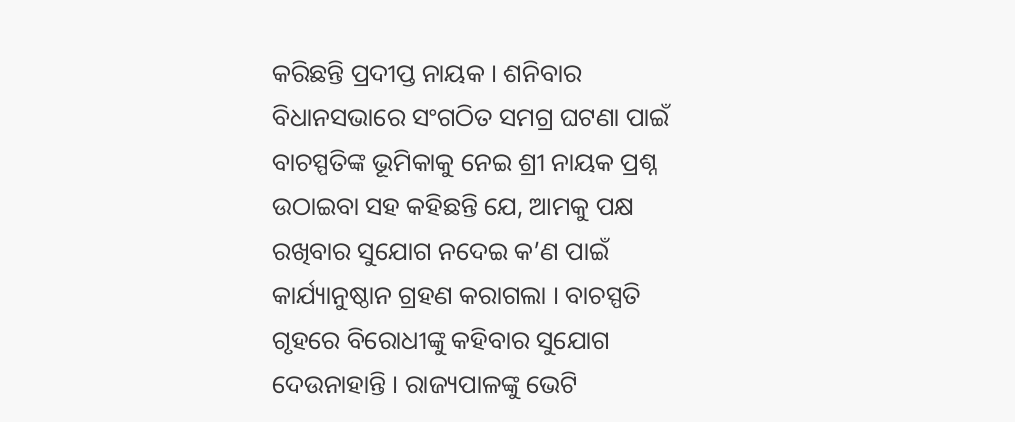କରିଛନ୍ତି ପ୍ରଦୀପ୍ତ ନାୟକ । ଶନିବାର ବିଧାନସଭାରେ ସଂଗଠିତ ସମଗ୍ର ଘଟଣା ପାଇଁ ବାଚସ୍ପତିଙ୍କ ଭୂମିକାକୁ ନେଇ ଶ୍ରୀ ନାୟକ ପ୍ରଶ୍ନ ଉଠାଇବା ସହ କହିଛନ୍ତି ଯେ, ଆମକୁ ପକ୍ଷ ରଖିବାର ସୁଯୋଗ ନଦେଇ କ’ଣ ପାଇଁ କାର୍ଯ୍ୟାନୁଷ୍ଠାନ ଗ୍ରହଣ କରାଗଲା । ବାଚସ୍ପତି ଗୃହରେ ବିରୋଧୀଙ୍କୁ କହିବାର ସୁଯୋଗ ଦେଉନାହାନ୍ତି । ରାଜ୍ୟପାଳଙ୍କୁ ଭେଟି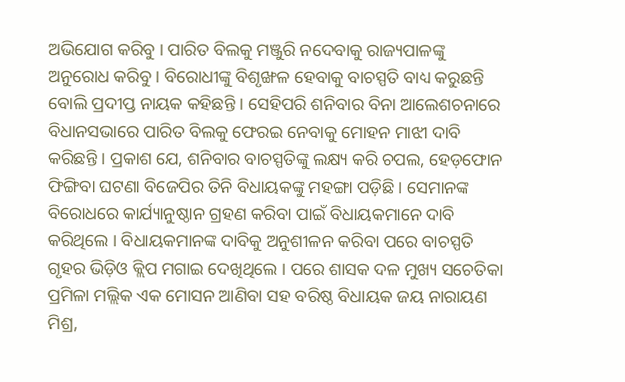ଅଭିଯୋଗ କରିବୁ । ପାରିତ ବିଲକୁ ମଞ୍ଜୁରି ନଦେବାକୁ ରାଜ୍ୟପାଳଙ୍କୁ ଅନୁରୋଧ କରିବୁ । ବିରୋଧୀଙ୍କୁ ବିଶୃଙ୍ଖଳ ହେବାକୁ ବାଚସ୍ପତି ବାଧ୍ୟ କରୁଛନ୍ତି ବୋଲି ପ୍ରଦୀପ୍ତ ନାୟକ କହିଛନ୍ତି । ସେହିପରି ଶନିବାର ବିନା ଆଲେଶଚନାରେ ବିଧାନସଭାରେ ପାରିତ ବିଲକୁ ଫେରଇ ନେବାକୁ ମୋହନ ମାଝୀ ଦାବି କରିଛନ୍ତି । ପ୍ରକାଶ ଯେ, ଶନିବାର ବାଚସ୍ପତିଙ୍କୁ ଲକ୍ଷ୍ୟ କରି ଚପଲ, ହେଡ଼ଫୋନ ଫିଙ୍ଗିବା ଘଟଣା ବିଜେପିର ତିନି ବିଧାୟକଙ୍କୁ ମହଙ୍ଗା ପଡ଼ିଛି । ସେମାନଙ୍କ ବିରୋଧରେ କାର୍ଯ୍ୟାନୁଷ୍ଠାନ ଗ୍ରହଣ କରିବା ପାଇଁ ବିଧାୟକମାନେ ଦାବି କରିଥିଲେ । ବିଧାୟକମାନଙ୍କ ଦାବିକୁ ଅନୁଶୀଳନ କରିବା ପରେ ବାଚସ୍ପତି ଗୃହର ଭିଡ଼ିଓ କ୍ଲିପ ମଗାଇ ଦେଖିଥିଲେ । ପରେ ଶାସକ ଦଳ ମୁଖ୍ୟ ସଚେତିକା ପ୍ରମିଳା ମଲ୍ଲିକ ଏକ ମୋସନ ଆଣିବା ସହ ବରିଷ୍ଠ ବିଧାୟକ ଜୟ ନାରାୟଣ ମିଶ୍ର,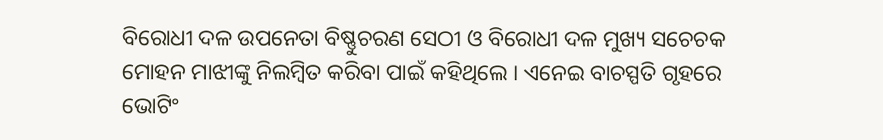ବିରୋଧୀ ଦଳ ଉପନେତା ବିଷ୍ଣୁଚରଣ ସେଠୀ ଓ ବିରୋଧୀ ଦଳ ମୁଖ୍ୟ ସଚେଚକ ମୋହନ ମାଝୀଙ୍କୁ ନିଲମ୍ବିତ କରିବା ପାଇଁ କହିଥିଲେ । ଏନେଇ ବାଚସ୍ପତି ଗୃହରେ ଭୋଟିଂ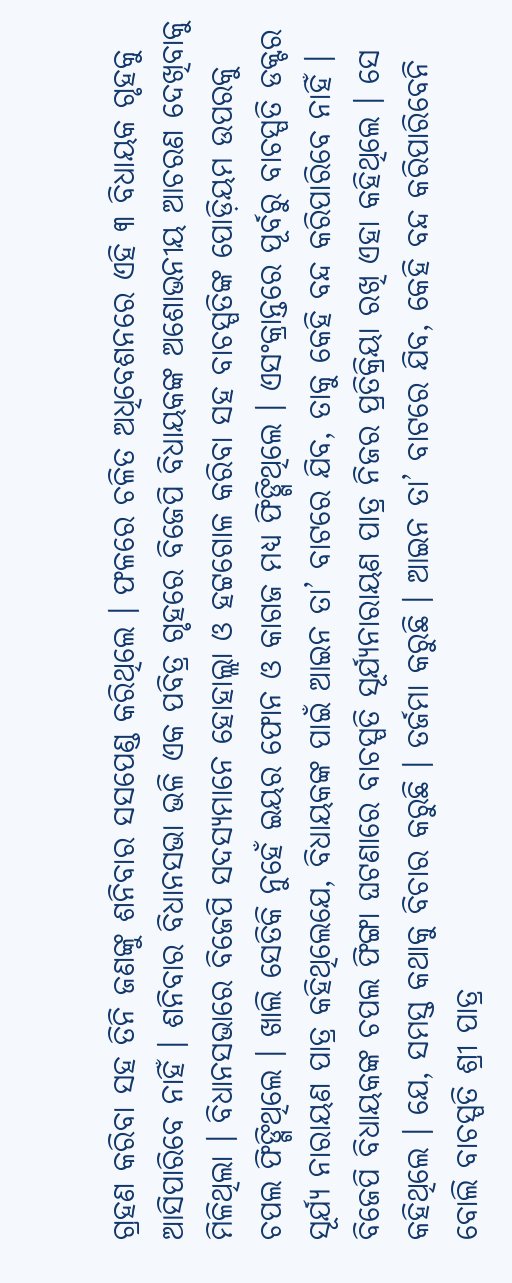ଗ୍ରହଣ କରିବା ସହ ତିନି ଜଣଙ୍କୁ ଶନିବାର ସସପେଣ୍ଡ କରିଥିଲେ । ଫଳରେ ଚଳିତ ଅଧିବେଶନରେ ଏହି ୩ ବିଧାୟକ ଗୃହକୁ ଆସିପାରିବେ ନାହିଁ । ଶନିବାର ବିଧାନସଭା ଭଳି ଏକ ପବିତ୍ର ଗୃହରେ ବିଜେପି ବିଧାୟକଙ୍କ ଅଶୋଭନୀୟ ଆଚରଣ ଦେଖିବାକୁ ମିଳିଥିଲା । ବିଧାନସଭାରେ ବିଜେପି ସଦସ୍ୟମାନେ ହୋହାଲ୍ଲା ଓ ହଟ୍ଟଗୋଳ କରିବା ସହ ବାଚସ୍ପତିଙ୍କ ପୋଡ଼ିୟମ ଉପରକୁ ଚପଲ ଫିଙ୍ଗିଥିଲେ । ଖାଲି ସେତିକି ନୁହେଁ ଇୟର ଫୋନ ଓ କାଗଜ ମଧ୍ୟ ଫିଙ୍ଗିଥିଲେ । ଏସଂକ୍ରାନ୍ତରେ ପୂର୍ବରୁ ବାଚସ୍ପତି ଡକ୍ଟର ସୂର୍ଯ୍ୟ ନାରାୟଣ ପାତ୍ର କହିଥିଲେଯେ, ବିଧାୟକଙ୍କ ପାଇଁ ଆଇନ ତା’ ବାଟରେ ଯିବ, ତାକୁ କେହି ବନ୍ଦ କରିପାରିବେ ନାହିଁ । ବିଜେପି ବିଧାୟକଙ୍କ ଚପଲ ଫିଙ୍ଗା ଘଟଣାରେ ବାଚସ୍ପତି ସୂର୍ଯ୍ୟନାରାୟଣ ପାତ୍ର ନିଜର ପ୍ରତିକ୍ରିୟା ରଖି ଏହା କହିଥିଲେ । ସେ କହିଥିଲେ । ଯେ, ସମସ୍ତ କଥାକୁ ବିଚାର କରୁଛି । ତର୍ଜମା କରୁଛି । ଆଇନ ତା’ ବାଟରେ ଯିବ, କେହି ବନ୍ଦ କରିପାରିବେନି ବୋଲି ବାଚସ୍ପତି ଶ୍ରୀ ପାତ୍ର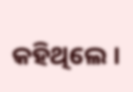କହିଥିଲେ ।